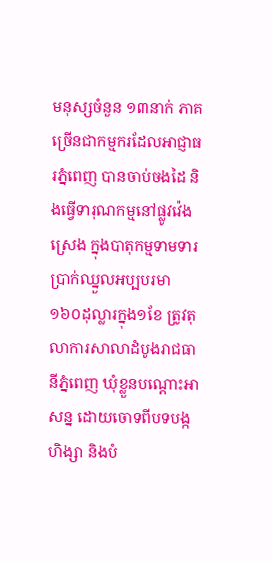មនុស្សចំនួន ១៣នាក់ ភាគច្រើនជាកម្មករដែលអាជ្ញាធរភ្នំពេញ បានចាប់ចងដៃ និងធ្វើទារុណកម្មនៅផ្លូវវ៉េងស្រេង ក្នុងបាតុកម្មទាមទារប្រាក់ឈ្នួលអប្បបរមា ១៦០ដុល្លារក្នុង១ខែ ត្រូវតុលាការសាលាដំបូងរាជធានីភ្នំពេញ ឃុំខ្លួនបណ្ដោះអាសន្ន ដោយចោទពីបទបង្កហិង្សា និងបំ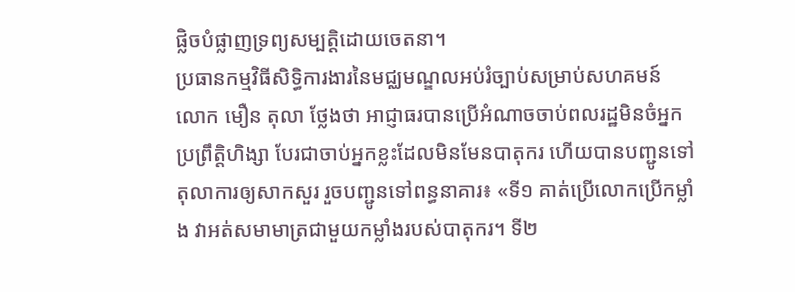ផ្លិចបំផ្លាញទ្រព្យសម្បត្តិដោយចេតនា។
ប្រធានកម្មវិធីសិទ្ធិការងារនៃមជ្ឈមណ្ឌលអប់រំច្បាប់សម្រាប់សហគមន៍ លោក មឿន តុលា ថ្លែងថា អាជ្ញាធរបានប្រើអំណាចចាប់ពលរដ្ឋមិនចំអ្នកប្រព្រឹត្តិហិង្សា បែរជាចាប់អ្នកខ្លះដែលមិនមែនបាតុករ ហើយបានបញ្ជូនទៅតុលាការឲ្យសាកសួរ រួចបញ្ជូនទៅពន្ធនាគារ៖ «ទី១ គាត់ប្រើលោកប្រើកម្លាំង វាអត់សមាមាត្រជាមួយកម្លាំងរបស់បាតុករ។ ទី២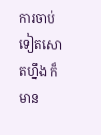ការចាប់ទៀតសោតហ្នឹង ក៏មាន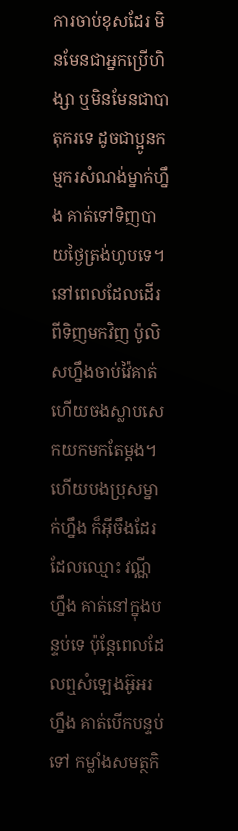ការចាប់ខុសដែរ មិនមែនជាអ្នកប្រើហិង្សា ឬមិនមែនជាបាតុករទេ ដូចជាប្អូនកម្មករសំណង់ម្នាក់ហ្នឹង គាត់ទៅទិញបាយថ្ងៃត្រង់ហូបទេ។ នៅពេលដែលដើរពីទិញមកវិញ ប៉ូលិសហ្នឹងចាប់វ៉ៃគាត់ ហើយចងស្លាបសេកយកមកតែម្តង។ ហើយបងប្រុសម្នាក់ហ្នឹង ក៏អ៊ីចឹងដែរ ដែលឈ្មោះ វណ្ណី ហ្នឹង គាត់នៅក្នុងបន្ទប់ទេ ប៉ុន្តែពេលដែលឮសំឡេងអ៊ូអរហ្នឹង គាត់បើកបន្ទប់ទៅ កម្លាំងសមត្ថកិ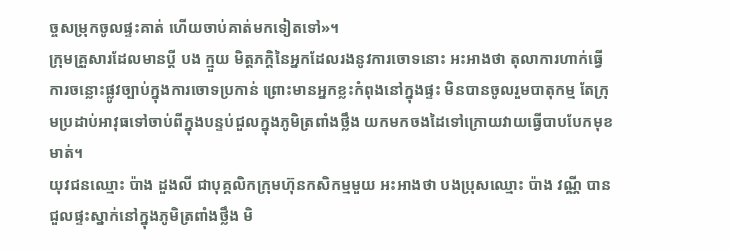ច្ចសម្រុកចូលផ្ទះគាត់ ហើយចាប់គាត់មកទៀតទៅ»។
ក្រុមគ្រួសារដែលមានប្ដី បង ក្មួយ មិត្តភក្ដិនៃអ្នកដែលរងនូវការចោទនោះ អះអាងថា តុលាការហាក់ធ្វើការចន្លោះផ្លូវច្បាប់ក្នុងការចោទប្រកាន់ ព្រោះមានអ្នកខ្លះកំពុងនៅក្នុងផ្ទះ មិនបានចូលរួមបាតុកម្ម តែក្រុមប្រដាប់អាវុធទៅចាប់ពីក្នុងបន្ទប់ជួលក្នុងភូមិត្រពាំងថ្លឹង យកមកចងដៃទៅក្រោយវាយធ្វើបាបបែកមុខមាត់។
យុវជនឈ្មោះ ប៉ាង ដួងលី ជាបុគ្គលិកក្រុមហ៊ុនកសិកម្មមួយ អះអាងថា បងប្រុសឈ្មោះ ប៉ាង វណ្ណី បានជួលផ្ទះស្នាក់នៅក្នុងភូមិត្រពាំងថ្លឹង មិ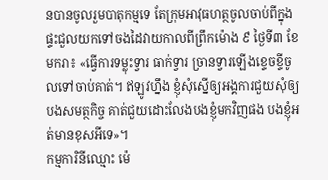នបានចូលរួមបាតុកម្មទេ តែក្រុមអាវុធហត្ថចូលចាប់ពីក្នុងផ្ទះជួលយកទៅចងដៃវាយកាលពីព្រឹកម៉ោង ៩ ថ្ងៃទី៣ ខែមករា៖ «ធ្វើការទម្លុះទ្វារ ធាក់ទ្វារ ច្រានទ្វារឡើងខ្ទេចខ្ទីចូលទៅចាប់គាត់។ ឥឡូវហ្នឹង ខ្ញុំសុំស្នើឲ្យអង្គការជួយសុំឲ្យបងសមត្ថកិច្ច គាត់ជួយដោះលែងបងខ្ញុំមកវិញផង បងខ្ញុំអត់មានខុសអីទេ»។
កម្មការិនីឈ្មោះ ម៉េ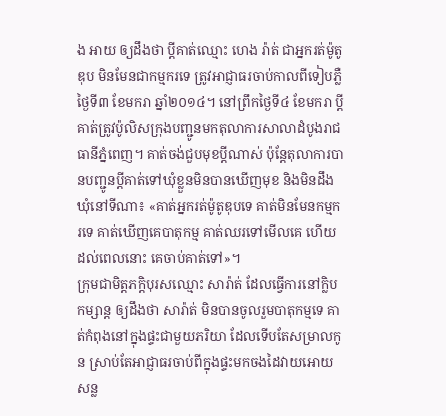ង អាយ ឲ្យដឹងថា ប្តីគាត់ឈ្មោះ ហេង រ៉ាត់ ជាអ្នករត់ម៉ូតូឌុប មិនមែនជាកម្មករទេ ត្រូវអាជ្ញាធរចាប់កាលពីទៀបភ្លឺថ្ងៃទី៣ ខែមករា ឆ្នាំ២០១៤។ នៅព្រឹកថ្ងៃទី៤ ខែមករា ប្ដីគាត់ត្រូវប៉ូលិសក្រុងបញ្ជូនមកតុលាការសាលាដំបូងរាជធានីភ្នំពេញ។ គាត់ចង់ជួបមុខប្ដីណាស់ ប៉ុន្តែតុលាការបានបញ្ជូនប្ដីគាត់ទៅឃុំខ្លួនមិនបានឃើញមុខ និងមិនដឹងឃុំនៅទីណា៖ «គាត់អ្នករត់ម៉ូតូឌុបទេ គាត់មិនមែនកម្មករទេ គាត់ឃើញគេបាតុកម្ម គាត់ឈរទៅមើលគេ ហើយដល់ពេលនោះ គេចាប់គាត់ទៅ»។
ក្រុមជាមិត្តភក្ដិបុរសឈ្មោះ សារ៉ាត់ ដែលធ្វើការនៅក្លិបកម្សាន្ត ឲ្យដឹងថា សារ៉ាត់ មិនបានចូលរួមបាតុកម្មទេ គាត់កំពុងនៅក្នុងផ្ទះជាមួយភរិយា ដែលទើបតែសម្រាលកូន ស្រាប់តែអាជ្ញាធរចាប់ពីក្នុងផ្ទះមកចងដៃវាយអោយសន្ល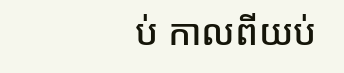ប់ កាលពីយប់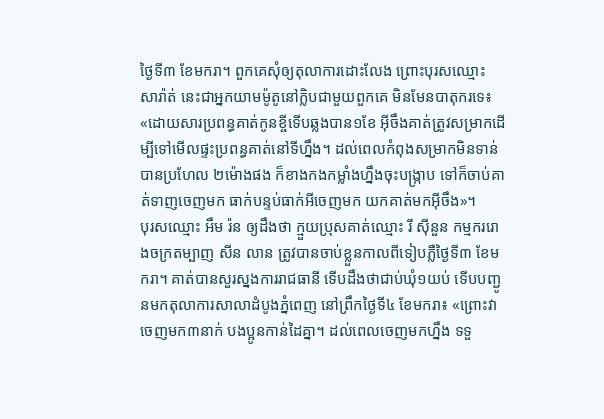ថ្ងៃទី៣ ខែមករា។ ពួកគេសុំឲ្យតុលាការដោះលែង ព្រោះបុរសឈ្មោះ សារ៉ាត់ នេះជាអ្នកយាមម៉ូតូនៅក្លិបជាមួយពួកគេ មិនមែនបាតុករទេ៖ «ដោយសារប្រពន្ធគាត់កូនខ្ចីទើបឆ្លងបាន១ខែ អ៊ីចឹងគាត់ត្រូវសម្រាកដើម្បីទៅមើលផ្ទះប្រពន្ធគាត់នៅទីហ្នឹង។ ដល់ពេលកំពុងសម្រាកមិនទាន់បានប្រហែល ២ម៉ោងផង ក៏ខាងកងកម្លាំងហ្នឹងចុះបង្ក្រាប ទៅក៏ចាប់គាត់ទាញចេញមក ធាក់បន្ទប់ធាក់អីចេញមក យកគាត់មកអ៊ីចឹង»។
បុរសឈ្មោះ អឹម រ៉ន ឲ្យដឹងថា ក្មួយប្រុសគាត់ឈ្មោះ រី ស៊ីនួន កម្មកររោងចក្រតម្បាញ សីន លាន ត្រូវបានចាប់ខ្លួនកាលពីទៀបភ្លឺថ្ងៃទី៣ ខែមករា។ គាត់បានសួរស្នងការរាជធានី ទើបដឹងថាជាប់ឃុំ១យប់ ទើបបញ្ជូនមកតុលាការសាលាដំបូងភ្នំពេញ នៅព្រឹកថ្ងៃទី៤ ខែមករា៖ «ព្រោះវាចេញមក៣នាក់ បងប្អូនកាន់ដៃគ្នា។ ដល់ពេលចេញមកហ្នឹង ទទួ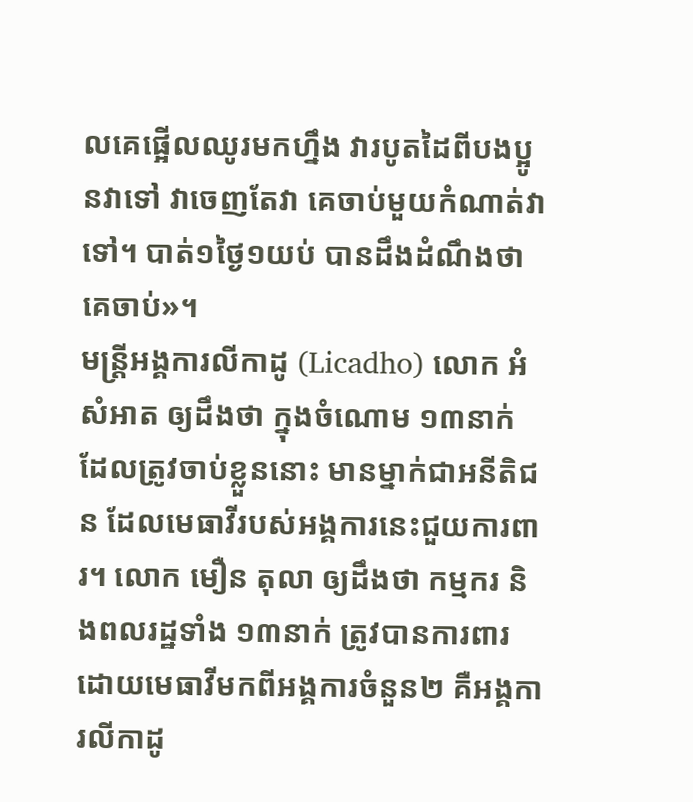លគេផ្អើលឈូរមកហ្នឹង វារបូតដៃពីបងប្អូនវាទៅ វាចេញតែវា គេចាប់មួយកំណាត់វាទៅ។ បាត់១ថ្ងៃ១យប់ បានដឹងដំណឹងថាគេចាប់»។
មន្ត្រីអង្គការលីកាដូ (Licadho) លោក អំ សំអាត ឲ្យដឹងថា ក្នុងចំណោម ១៣នាក់ ដែលត្រូវចាប់ខ្លួននោះ មានម្នាក់ជាអនីតិជន ដែលមេធាវីរបស់អង្គការនេះជួយការពារ។ លោក មឿន តុលា ឲ្យដឹងថា កម្មករ និងពលរដ្ឋទាំង ១៣នាក់ ត្រូវបានការពារដោយមេធាវីមកពីអង្គការចំនួន២ គឺអង្គការលីកាដូ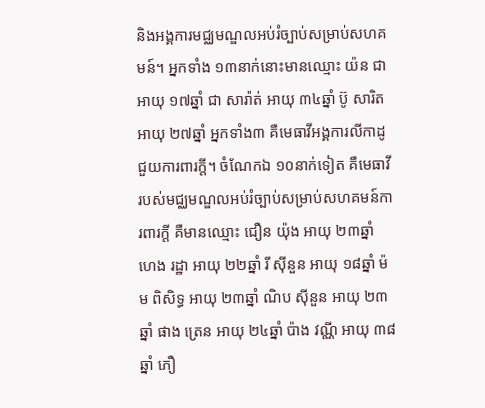និងអង្គការមជ្ឈមណ្ឌលអប់រំច្បាប់សម្រាប់សហគមន៍។ អ្នកទាំង ១៣នាក់នោះមានឈ្មោះ យ៉ន ជា អាយុ ១៧ឆ្នាំ ជា សារ៉ាត់ អាយុ ៣៤ឆ្នាំ ប៊ូ សារិត អាយុ ២៧ឆ្នាំ អ្នកទាំង៣ គឺមេធាវីអង្គការលីកាដូ ជួយការពារក្តី។ ចំណែកឯ ១០នាក់ទៀត គឺមេធាវីរបស់មជ្ឈមណ្ឌលអប់រំច្បាប់សម្រាប់សហគមន៍ការពារក្តី គឺមានឈ្មោះ ជឿន យ៉ុង អាយុ ២៣ឆ្នាំ ហេង រដ្ឋា អាយុ ២២ឆ្នាំ រី ស៊ីនួន អាយុ ១៨ឆ្នាំ ម៉ម ពិសិទ្ធ អាយុ ២៣ឆ្នាំ ណិប ស៊ីនួន អាយុ ២៣ឆ្នាំ ផាង ត្រេន អាយុ ២៤ឆ្នាំ ប៉ាង វណ្ណី អាយុ ៣៨ឆ្នាំ ភឿ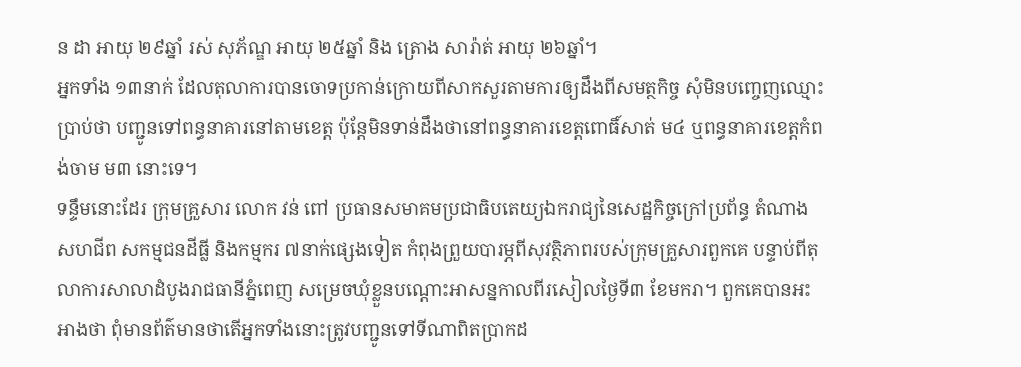ន ដា អាយុ ២៩ឆ្នាំ រស់ សុភ័ណ្ឌ អាយុ ២៥ឆ្នាំ និង ត្រោង សារ៉ាត់ អាយុ ២៦ឆ្នាំ។
អ្នកទាំង ១៣នាក់ ដែលតុលាការបានចោទប្រកាន់ក្រោយពីសាកសួរតាមការឲ្យដឹងពីសមត្ថកិច្ច សុំមិនបញ្ចេញឈ្មោះប្រាប់ថា បញ្ជូនទៅពន្ធនាគារនៅតាមខេត្ត ប៉ុន្តែមិនទាន់ដឹងថានៅពន្ធនាគារខេត្តពោធិ៍សាត់ ម៤ ឬពន្ធនាគារខេត្តកំពង់ចាម ម៣ នោះទេ។
ទន្ទឹមនោះដែរ ក្រុមគ្រួសារ លោក វន់ ពៅ ប្រធានសមាគមប្រជាធិបតេយ្យឯករាជ្យនៃសេដ្ឋកិច្ចក្រៅប្រព័ន្ធ តំណាងសហជីព សកម្មជនដីធ្លី និងកម្មករ ៧នាក់ផ្សេងទៀត កំពុងព្រួយបារម្ភពីសុវត្ថិភាពរបស់ក្រុមគ្រួសារពួកគេ បន្ទាប់ពីតុលាការសាលាដំបូងរាជធានីភ្នំពេញ សម្រេចឃុំខ្លួនបណ្ដោះអាសន្នកាលពីរសៀលថ្ងៃទី៣ ខែមករា។ ពួកគេបានអះអាងថា ពុំមានព័ត៌មានថាតើអ្នកទាំងនោះត្រូវបញ្ជូនទៅទីណាពិតប្រាកដ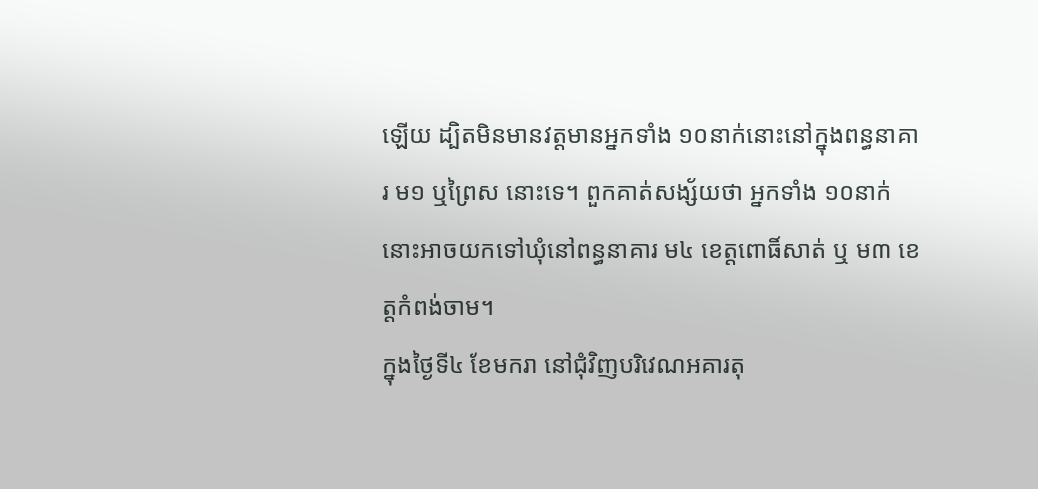ឡើយ ដ្បិតមិនមានវត្តមានអ្នកទាំង ១០នាក់នោះនៅក្នុងពន្ធនាគារ ម១ ឬព្រៃស នោះទេ។ ពួកគាត់សង្ស័យថា អ្នកទាំង ១០នាក់នោះអាចយកទៅឃុំនៅពន្ធនាគារ ម៤ ខេត្តពោធិ៍សាត់ ឬ ម៣ ខេត្តកំពង់ចាម។
ក្នុងថ្ងៃទី៤ ខែមករា នៅជុំវិញបរិវេណអគារតុ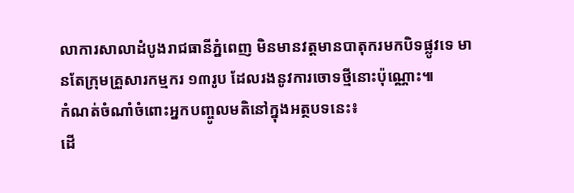លាការសាលាដំបូងរាជធានីភ្នំពេញ មិនមានវត្តមានបាតុករមកបិទផ្លូវទេ មានតែក្រុមគ្រួសារកម្មករ ១៣រូប ដែលរងនូវការចោទថ្មីនោះប៉ុណ្ណោះ៕
កំណត់ចំណាំចំពោះអ្នកបញ្ចូលមតិនៅក្នុងអត្ថបទនេះ៖
ដើ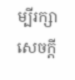ម្បីរក្សាសេចក្ដី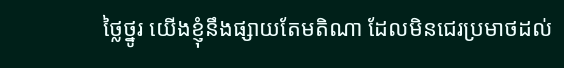ថ្លៃថ្នូរ យើងខ្ញុំនឹងផ្សាយតែមតិណា ដែលមិនជេរប្រមាថដល់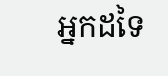អ្នកដទៃ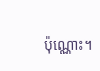ប៉ុណ្ណោះ។